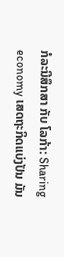ກໍລະນີສຶກສາ ກັບ ໂລກ້າ: Sharing economy ເສດຖະກິດແບ່ງປັນ ມັນ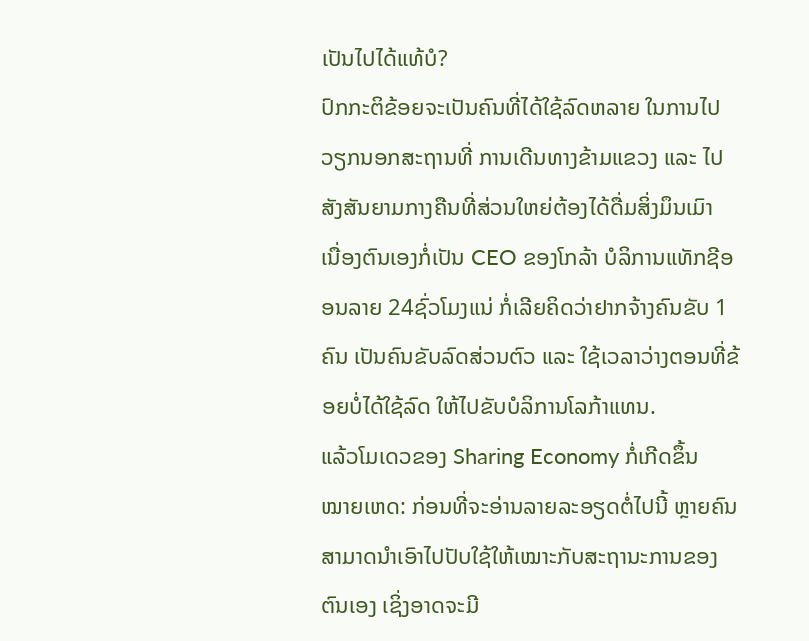ເປັນໄປໄດ້ແທ້ບໍ?
ປົກກະຕິຂ້ອຍຈະເປັນຄົນທີ່ໄດ້ໃຊ້ລົດຫລາຍ ໃນການໄປວຽກນອກສະຖານທີ່ ການເດີນທາງຂ້າມແຂວງ ແລະ ໄປສັງສັນຍາມກາງຄືນທີ່ສ່ວນໃຫຍ່ຕ້ອງໄດ້ດື່ມສິ່ງມຶນເມົາ
ເນື່ອງຕົນເອງກໍ່ເປັນ CEO ຂອງໂກລ້າ ບໍລິການແທັກຊີອອນລາຍ 24ຊົ່ວໂມງແນ່ ກໍ່ເລີຍຄິດວ່າຢາກຈ້າງຄົນຂັບ 1 ຄົນ ເປັນຄົນຂັບລົດສ່ວນຕົວ ແລະ ໃຊ້ເວລາວ່າງຕອນທີ່ຂ້ອຍບໍ່ໄດ້ໃຊ້ລົດ ໃຫ້ໄປຂັບບໍລິການໂລກ້າແທນ.
ແລ້ວໂມເດວຂອງ Sharing Economy ກໍ່ເກີດຂຶ້ນ
ໝາຍເຫດ: ກ່ອນທີ່ຈະອ່ານລາຍລະອຽດຕໍ່ໄປນີ້ ຫຼາຍຄົນສາມາດນໍາເອົາໄປປັບໃຊ້ໃຫ້ເໝາະກັບສະຖານະການຂອງຕົນເອງ ເຊິ່ງອາດຈະມີ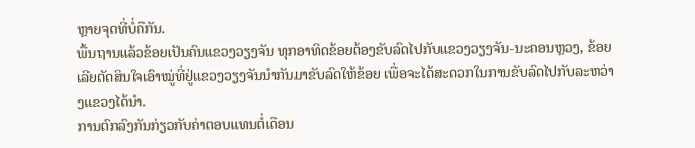ຫຼາຍຈຸດທີ່ບໍ່ຄືກັນ.
ພື້ນຖານແລ້ວຂ້ອຍເປັນຄົນແຂວງວຽງຈັນ ທຸກອາທິດຂ້ອຍຕ້ອງຂັບລົດໄປກັບແຂວງວຽງຈັນ-ນະຄອນຫຼວງ, ຂ້ອຍເລີຍຕັດສິນໃຈເອົາໝູ່ທີ່ຢູ່ແຂວງວຽງຈັນນໍາກັນມາຂັບລົດໃຫ້ຂ້ອຍ ເພື່ອຈະໄດ້ສະດວກໃນການຂັບລົດໄປກັບລະຫວ່າງແຂວງໄດ້ນໍາ.
ການຕົກລົງກັນກ່ຽວກັບຄ່າຕອບແທນຕໍ່ເດືອນ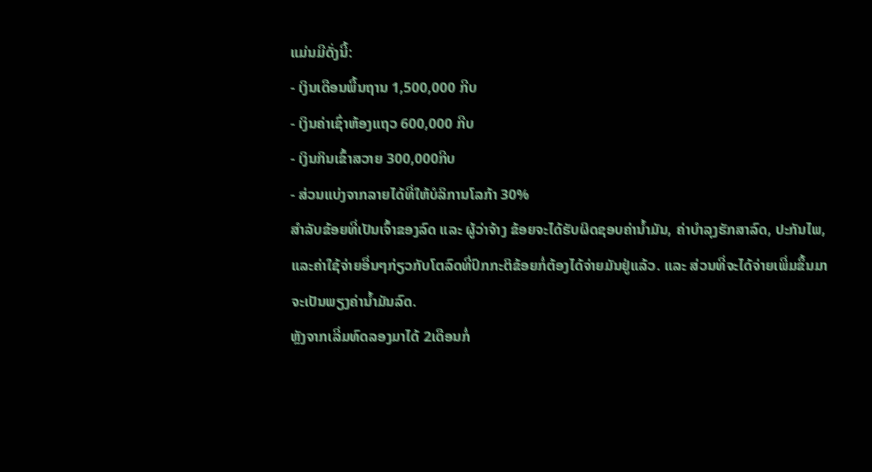ແມ່ນມີດັ່ງນີ້:
- ເງິນເດືອນພື້ນຖານ 1,500,000 ກີບ
- ເງິນຄ່າເຊົ່າຫ້ອງແຖວ 600,000 ກີບ
- ເງິນກິນເຂົ້າສວາຍ 300,000ກີບ
- ສ່ວນແບ່ງຈາກລາຍໄດ້ທີ່ໃຫ້ບໍລິການໂລກ້າ 30%
ສໍາລັບຂ້ອຍທີ່ເປັນເຈົ້າຂອງລົດ ແລະ ຜູ້ວ່າຈ້າງ ຂ້ອຍຈະໄດ້ຮັບຜິດຊອບຄ່ານໍ້າມັນ, ຄ່າບໍາລຸງຮັກສາລົດ, ປະກັນໄພ, ແລະຄ່າໃຊ້ຈ່າຍອື່ນໆກ່ຽວກັບໂຕລົດທີ່ປົກກະຕິຂ້ອຍກໍ່ຕ້ອງໄດ້ຈ່າຍມັນຢູ່ແລ້ວ. ແລະ ສ່ວນທີ່ຈະໄດ້ຈ່າຍເພີ່ມຂຶ້ນມາຈະເປັນພຽງຄ່ານໍ້າມັນລົດ.
ຫຼັງຈາກເລີ່ມທົດລອງມາໄດ້ 2ເດືອນກໍ່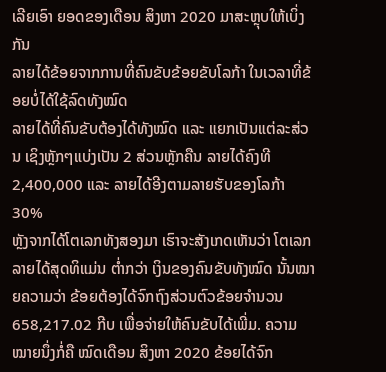ເລີຍເອົາ ຍອດຂອງເດືອນ ສິງຫາ 2020 ມາສະຫຼຸບໃຫ້ເບິ່ງກັນ
ລາຍໄດ້ຂ້ອຍຈາກການທີ່ຄົນຂັບຂ້ອຍຂັບໂລກ້າ ໃນເວລາທີ່ຂ້ອຍບໍ່ໄດ້ໃຊ້ລົດທັງໝົດ
ລາຍໄດ້ທີ່ຄົນຂັບຕ້ອງໄດ້ທັງໝົດ ແລະ ແຍກເປັນແຕ່ລະສ່ວນ ເຊິງຫຼັກໆແບ່ງເປັນ 2 ສ່ວນຫຼັກຄືນ ລາຍໄດ້ຄົງທີ 2,400,000 ແລະ ລາຍໄດ້ອີງຕາມລາຍຮັບຂອງໂລກ້າ 30%
ຫຼັງຈາກໄດ້ໂຕເລກທັງສອງມາ ເຮົາຈະສັງເກດເຫັນວ່າ ໂຕເລກລາຍໄດ້ສຸດທິແມ່ນ ຕໍ່າກວ່າ ເງິນຂອງຄົນຂັບທັງໝົດ ນັ້ນໝາຍຄວາມວ່າ ຂ້ອຍຕ້ອງໄດ້ຈົກຖົງສ່ວນຕົວຂ້ອຍຈໍານວນ 658,217.02 ກີບ ເພື່ອຈ່າຍໃຫ້ຄົນຂັບໄດ້ເພີ່ມ. ຄວາມໝາຍນຶ່ງກໍ່ຄື ໝົດເດືອນ ສິງຫາ 2020 ຂ້ອຍໄດ້ຈົກ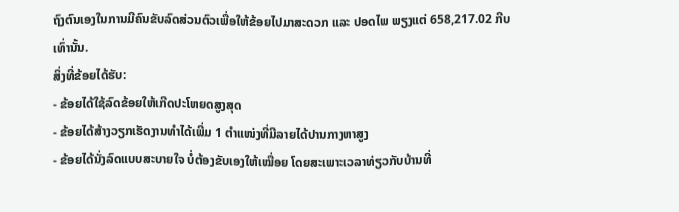ຖົງຕົນເອງໃນການມີຄົນຂັບລົດສ່ວນຕົວເພື່ອໃຫ້ຂ້ອຍໄປມາສະດວກ ແລະ ປອດໄພ ພຽງແຕ່ 658,217.02 ກີບ ເທົ່ານັ້ນ.
ສິ່ງທີ່ຂ້ອຍໄດ້ຮັບ:
- ຂ້ອຍໄດ້ໃຊ້ລົດຂ້ອຍໃຫ້ເກີດປະໂຫຍດສູງສຸດ
- ຂ້ອຍໄດ້ສ້າງວຽກເຮັດງານທໍາໄດ້ເພີ່ມ 1 ຕໍາແໜ່ງທີ່ມີລາຍໄດ້ປານກາງຫາສູງ
- ຂ້ອຍໄດ້ນັ່ງລົດແບບສະບາຍໃຈ ບໍ່ຕ້ອງຂັບເອງໃຫ້ເໝື່ອຍ ໂດຍສະເພາະເວລາທ່ຽວກັບບ້ານທີ່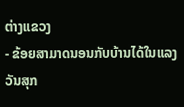ຕ່າງແຂວງ
- ຂ້ອຍສາມາດນອນກັບບ້ານໄດ້ໃນແລງວັນສຸກ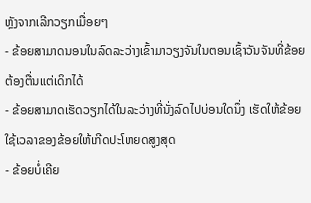ຫຼັງຈາກເລີກວຽກເມື່ອຍໆ
- ຂ້ອຍສາມາດນອນໃນລົດລະວ່າງເຂົ້າມາວຽງຈັນໃນຕອນເຊົ້າວັນຈັນທີ່ຂ້ອຍຕ້ອງຕື່ນແຕ່ເດິກໄດ້
- ຂ້ອຍສາມາດເຮັດວຽກໄດ້ໃນລະວ່າງທີ່ນັ່ງລົດໄປບ່ອນໃດນຶ່ງ ເຮັດໃຫ້ຂ້ອຍໃຊ້ເວລາຂອງຂ້ອຍໃຫ້ເກີດປະໂຫຍດສູງສຸດ
- ຂ້ອຍບໍ່ເຄີຍ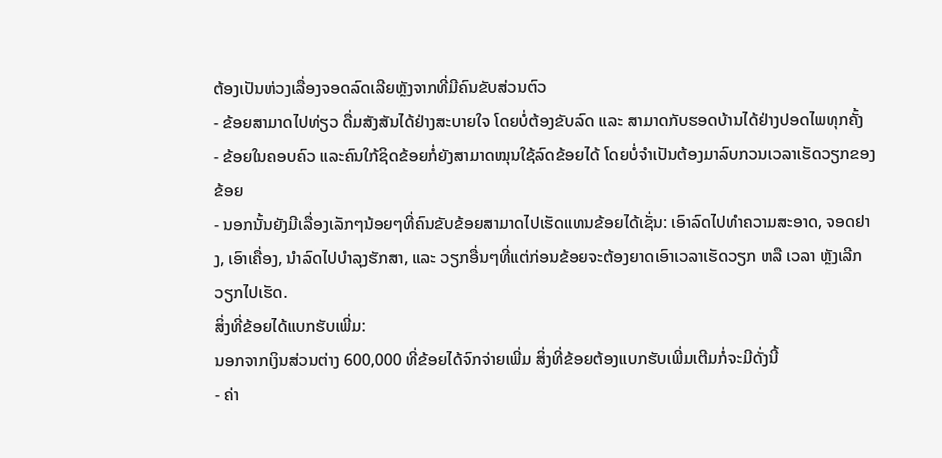ຕ້ອງເປັນຫ່ວງເລື່ອງຈອດລົດເລີຍຫຼັງຈາກທີ່ມີຄົນຂັບສ່ວນຕົວ
- ຂ້ອຍສາມາດໄປທ່ຽວ ດື່ມສັງສັນໄດ້ຢ່າງສະບາຍໃຈ ໂດຍບໍ່ຕ້ອງຂັບລົດ ແລະ ສາມາດກັບຮອດບ້ານໄດ້ຢ່າງປອດໄພທຸກຄັ້ງ
- ຂ້ອຍໃນຄອບຄົວ ແລະຄົນໃກ້ຊິດຂ້ອຍກໍ່ຍັງສາມາດໝຸນໃຊ້ລົດຂ້ອຍໄດ້ ໂດຍບໍ່ຈໍາເປັນຕ້ອງມາລົບກວນເວລາເຮັດວຽກຂອງຂ້ອຍ
- ນອກນັ້ນຍັງມີເລື່ອງເລັກໆນ້ອຍໆທີ່ຄົນຂັບຂ້ອຍສາມາດໄປເຮັດແທນຂ້ອຍໄດ້ເຊັ່ນ: ເອົາລົດໄປທໍາຄວາມສະອາດ, ຈອດຢາງ, ເອົາເຄື່ອງ, ນໍາລົດໄປບໍາລຸງຮັກສາ, ແລະ ວຽກອື່ນໆທີ່ແຕ່ກ່ອນຂ້ອຍຈະຕ້ອງຍາດເອົາເວລາເຮັດວຽກ ຫລື ເວລາ ຫຼັງເລີກວຽກໄປເຮັດ.
ສິ່ງທີ່ຂ້ອຍໄດ້ແບກຮັບເພີ່ມ:
ນອກຈາກເງິນສ່ວນຕ່າງ 600,000 ທີ່ຂ້ອຍໄດ້ຈົກຈ່າຍເພີ່ມ ສິ່ງທີ່ຂ້ອຍຕ້ອງແບກຮັບເພີ່ມເຕີມກໍ່ຈະມີດັ່ງນີ້
- ຄ່າ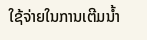ໃຊ້ຈ່າຍໃນການເຕີມນໍ້າ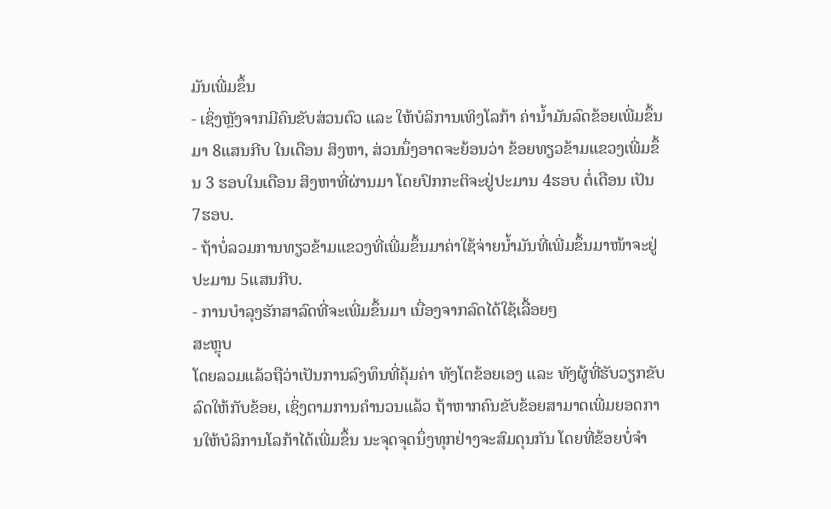ມັນເພີ່ມຂຶ້ນ
- ເຊິ່ງຫຼັງຈາກມີຄົນຂັບສ່ວນຕົວ ແລະ ໃຫ້ບໍລິການເທິງໂລກ້າ ຄ່ານໍ້າມັນລົດຂ້ອຍເພີ່ມຂຶ້ນມາ 8ແສນກີບ ໃນເດືອນ ສິງຫາ, ສ່ວນນຶ່ງອາດຈະຍ້ອນວ່າ ຂ້ອຍທຽວຂ້າມແຂວງເພີ່ມຂຶ້ນ 3 ຮອບໃນເດືອນ ສິງຫາທີ່ຜ່ານມາ ໂດຍປົກກະຕິຈະຢູ່ປະມານ 4ຮອບ ຕໍ່ເດືອນ ເປັນ 7ຮອບ.
- ຖ້າບໍ່ລວມການທຽວຂ້າມແຂວງທີ່ເພີ່ມຂຶ້ນມາຄ່າໃຊ້ຈ່າຍນໍ້າມັນທີ່ເພີ່ມຂຶ້ນມາໜ້າຈະຢູ່ປະມານ 5ແສນກີບ.
- ການບໍາລຸງຮັກສາລົດທີ່ຈະເພີ່ມຂຶ້ນມາ ເນື່ອງຈາກລົດໄດ້ໃຊ້ເລື້ອຍໆ
ສະຫຼຸບ
ໂດຍລວມແລ້ວຖືວ່າເປັນການລົງທຶນທີ່ຄຸ້ມຄ່າ ທັງໂຕຂ້ອຍເອງ ແລະ ທັງຜູ້ທີ່ຮັບວຽກຂັບລົດໃຫ້ກັບຂ້ອຍ, ເຊິ່ງຕາມການຄໍານວນແລ້ວ ຖ້າຫາກຄົນຂັບຂ້ອຍສາມາດເພີ່ມຍອດການໃຫ້ບໍລິການໂລກ້າໄດ້ເພີ່ມຂຶ້ນ ນະຈຸດຈຸດນຶ່ງທຸກຢ່າງຈະສົມດຸນກັນ ໂດຍທີ່ຂ້ອຍບໍ່ຈໍາ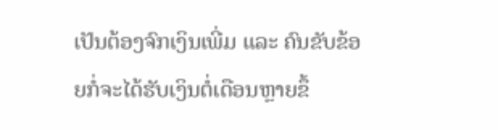ເປັນຕ້ອງຈົກເງິນເພີ່ມ ແລະ ຄົນຂັບຂ້ອຍກໍ່ຈະໄດ້ຮັບເງິນຕໍ່ເດືອນຫຼາຍຂຶ້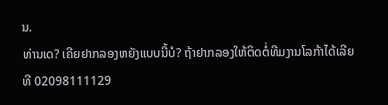ນ.
ທ່ານເດ? ເຄີຍຢາກລອງຫຍັງແບບນີ້ບໍ? ຖ້າຢາກລອງໃຫ້ຕິດຕໍ່ທີມງານໂລກ້າໄດ້ເລີຍທີ 02098111129